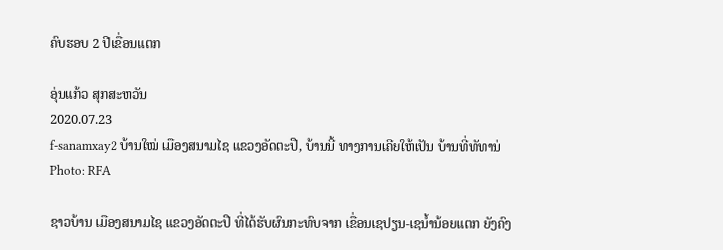ຄົບຮອບ 2 ປີເຂື່ອນແຕກ

ອຸ່ນແກ້ວ ສຸກສະຫວັນ
2020.07.23
f-sanamxay2 ບ້ານໃໝ່ ເມືອງສນາມໄຊ ແຂວງອັດຕະປື, ບ້ານນີ້ ທາງການເຄີຍໃຫ້ເປັນ ບ້ານທີ່ທັທານ່
Photo: RFA

ຊາວບ້ານ ເມືອງສນາມໄຊ ແຂວງອັດຕະປື ທີ່ໄດ້ຮັບຜົນກະທົບຈາກ ເຂື່ອນເຊປຽນ-ເຊນ້ຳນ້ອຍແຕກ ຍັງຄົງ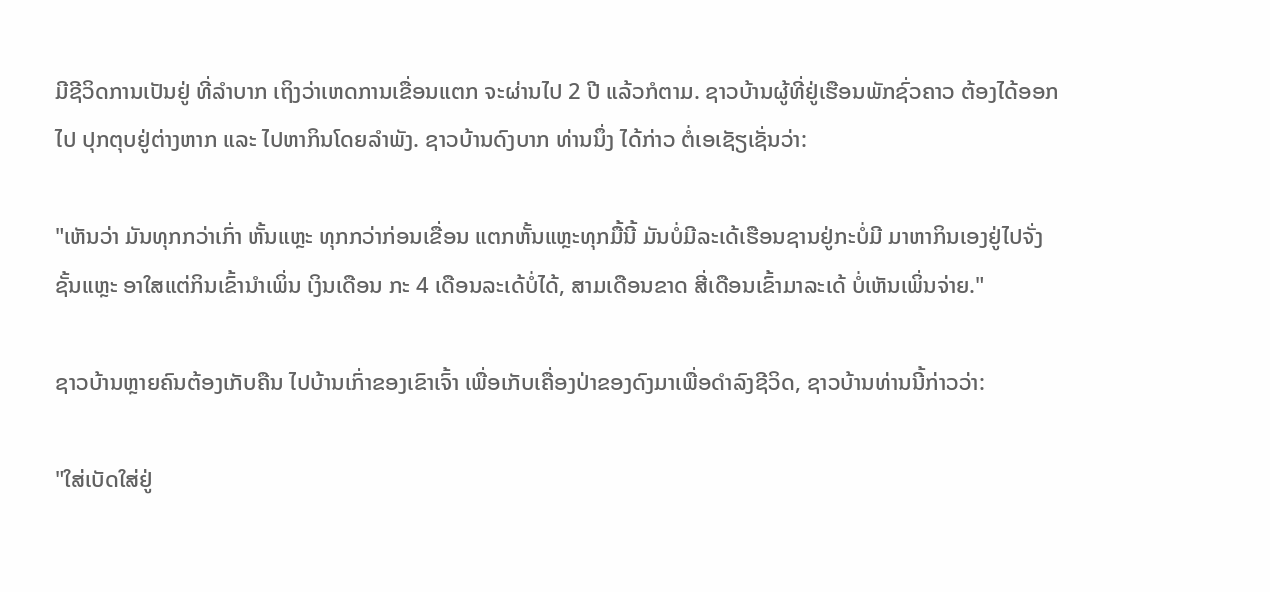ມີຊີວິດການເປັນຢູ່ ທີ່ລຳບາກ ເຖິງວ່າເຫດການເຂື່ອນແຕກ ຈະຜ່ານໄປ 2 ປີ ແລ້ວກໍຕາມ. ຊາວບ້ານຜູ້ທີ່ຢູ່ເຮືອນພັກຊົ່ວຄາວ ຕ້ອງໄດ້ອອກໄປ ປຸກຕຸບຢູ່ຕ່າງຫາກ ແລະ ໄປຫາກິນໂດຍລຳພັງ. ຊາວບ້ານດົງບາກ ທ່ານນຶ່ງ ໄດ້ກ່າວ ຕໍ່ເອເຊັຽເຊັ່ນວ່າ:

"ເຫັນວ່າ ມັນທຸກກວ່າເກົ່າ ຫັ້ນແຫຼະ ທຸກກວ່າກ່ອນເຂື່ອນ ແຕກຫັ້ນແຫຼະທຸກມື້ນີ້ ມັນບໍ່ມີລະເດ້ເຮືອນຊານຢູ່ກະບໍ່ມີ ມາຫາກິນເອງຢູ່ໄປຈັ່ງ ຊັ້ນແຫຼະ ອາໃສແຕ່ກິນເຂົ້ານຳເພິ່ນ ເງິນເດືອນ ກະ 4 ເດືອນລະເດ້ບໍ່ໄດ້, ສາມເດືອນຂາດ ສີ່ເດືອນເຂົ້າມາລະເດ້ ບໍ່ເຫັນເພິ່ນຈ່າຍ."

ຊາວບ້ານຫຼາຍຄົນຕ້ອງເກັບຄືນ ໄປບ້ານເກົ່າຂອງເຂົາເຈົ້າ ເພື່ອເກັບເຄື່ອງປ່າຂອງດົງມາເພື່ອດຳລົງຊີວິດ, ຊາວບ້ານທ່ານນີ້ກ່າວວ່າ:

"ໃສ່ເບັດໃສ່ຢູ່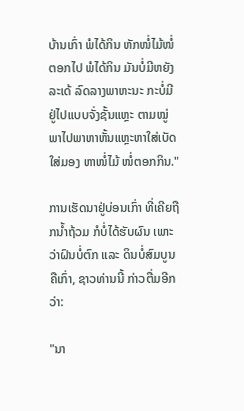ບ້ານເກົ່າ ພໍໄດ້ກິນ ຫັກໜໍ່ໄມ້ໜໍ່ຕອກໄປ ພໍໄດ້ກິນ ມັນບໍ່ມີຫຍັງລະເດ້ ລົດລາງພາຫະນະ ກະບໍ່ມີ ຢູ່ໄປແບບຈັ່ງຊັ້ນແຫຼະ ຕາມໝູ່ ພາໄປພາຫາຫັ້ນແຫຼະຫາໃສ່ເບັດໃສ່ມອງ ຫາໜໍ່ໄມ້ ໜໍ່ຕອກກິນ."

ການເຮັດນາຢູ່ບ່ອນເກົ່າ ທີ່ເຄີຍຖືກນ້ຳຖ້ວມ ກໍບໍ່ໄດ້ຮັບຜົນ ເພາະວ່າຝົນບໍ່ຕົກ ແລະ ດິນບໍ່ສົມບູນ ຄືເກົ່າ, ຊາວທ່ານນີ້ ກ່າວຕື່ມອີກ ວ່າ:

"ນາ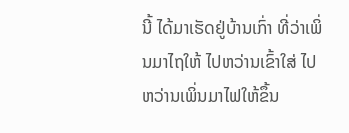ນີ້ ໄດ້ມາເຮັດຢູ່ບ້ານເກົ່າ ທີ່ວ່າເພິ່ນມາໄຖໃຫ້ ໄປຫວ່ານເຂົ້າໃສ່ ໄປຫວ່ານເພິ່ນມາໄຟໃຫ້ຂຶ້ນ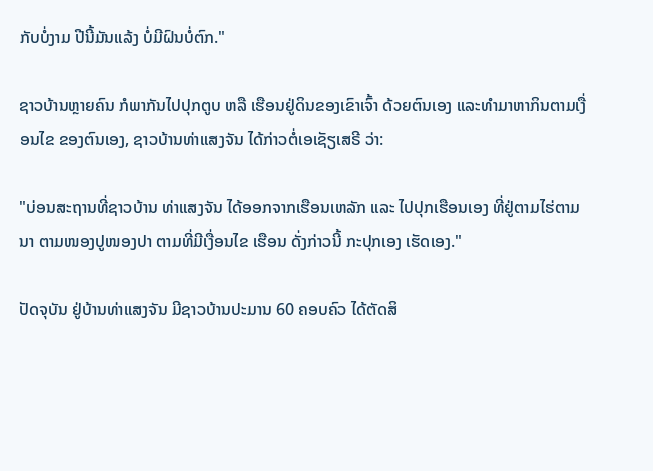ກັບບໍ່ງາມ ປີນີ້ມັນແລ້ງ ບໍ່ມີຝົນບໍ່ຕົກ."

ຊາວບ້ານຫຼາຍຄົນ ກໍພາກັນໄປປຸກຕູບ ຫລື ເຮືອນຢູ່ດິນຂອງເຂົາເຈົ້າ ດ້ວຍຕົນເອງ ແລະທຳມາຫາກິນຕາມເງື່ອນໄຂ ຂອງຕົນເອງ, ຊາວບ້ານທ່າແສງຈັນ ໄດ້ກ່າວຕໍ່ເອເຊັຽເສຣີ ວ່າ:

"ບ່ອນສະຖານທີ່ຊາວບ້ານ ທ່າແສງຈັນ ໄດ້ອອກຈາກເຮືອນເຫລັກ ແລະ ໄປປຸກເຮືອນເອງ ທີ່ຢູ່ຕາມໄຮ່ຕາມນາ ຕາມໜອງປູໜອງປາ ຕາມທີ່ມີເງື່ອນໄຂ ເຮືອນ ດັ່ງກ່າວນີ້ ກະປຸກເອງ ເຮັດເອງ."

ປັດຈຸບັນ ຢູ່ບ້ານທ່າແສງຈັນ ມີຊາວບ້ານປະມານ 60 ຄອບຄົວ ໄດ້ຕັດສິ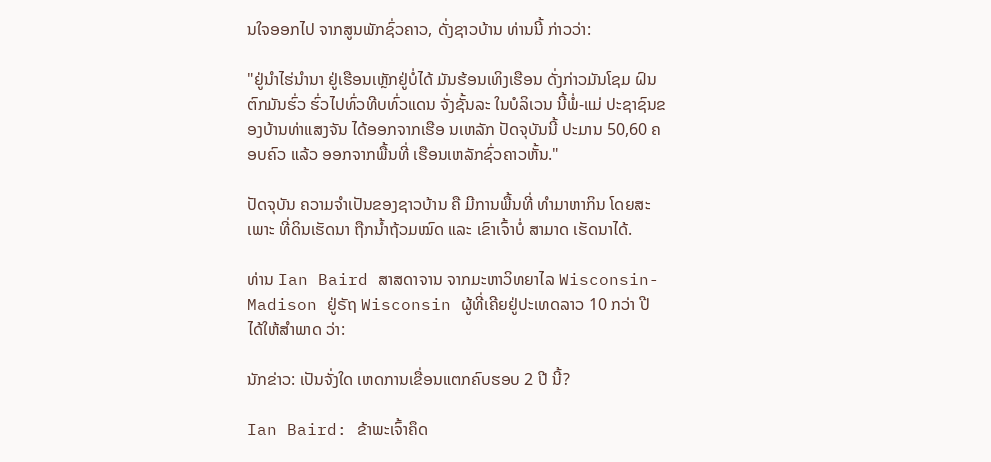ນໃຈອອກໄປ ຈາກສູນພັກຊົ່ວຄາວ, ດັ່ງຊາວບ້ານ ທ່ານນີ້ ກ່າວວ່າ:

"ຢູ່ນຳໄຮ່ນຳນາ ຢູ່ເຮືອນເຫຼັກຢູ່ບໍ່ໄດ້ ມັນຮ້ອນເທິງເຮືອນ ດັ່ງກ່າວມັນໂຊມ ຝົນຕົກມັນຮົ່ວ ຮົ່ວໄປທົ່ວທີບທົ່ວແດນ ຈັ່ງຊັ້ນລະ ໃນບໍລິເວນ ນີ້ພໍ່-ແມ່ ປະຊາຊົນຂອງບ້ານທ່າແສງຈັນ ໄດ້ອອກຈາກເຮືອ ນເຫລັກ ປັດຈຸບັນນີ້ ປະມານ 50,60 ຄອບຄົວ ແລ້ວ ອອກຈາກພື້ນທີ່ ເຮືອນເຫລັກຊົ່ວຄາວຫັ້ນ."

ປັດຈຸບັນ ຄວາມຈຳເປັນຂອງຊາວບ້ານ ຄື ມີການພື້ນທີ່ ທຳມາຫາກິນ ໂດຍສະເພາະ ທີ່ດິນເຮັດນາ ຖືກນ້ຳຖ້ວມໝົດ ແລະ ເຂົາເຈົ້າບໍ່ ສາມາດ ເຮັດນາໄດ້.

ທ່ານ Ian Baird ສາສດາຈານ ຈາກມະຫາວິທຍາໄລ Wisconsin-Madison ຢູ່ຣັຖ Wisconsin ຜູ້ທີ່ເຄີຍຢູ່ປະເທດລາວ 10 ກວ່າ ປີ ໄດ້ໃຫ້ສຳພາດ ວ່າ:

ນັກຂ່າວ: ເປັນຈັ່ງໃດ ເຫດການເຂື່ອນແຕກຄົບຮອບ 2 ປີ ນີ້?

Ian Baird: ຂ້າພະເຈົ້າຄຶດ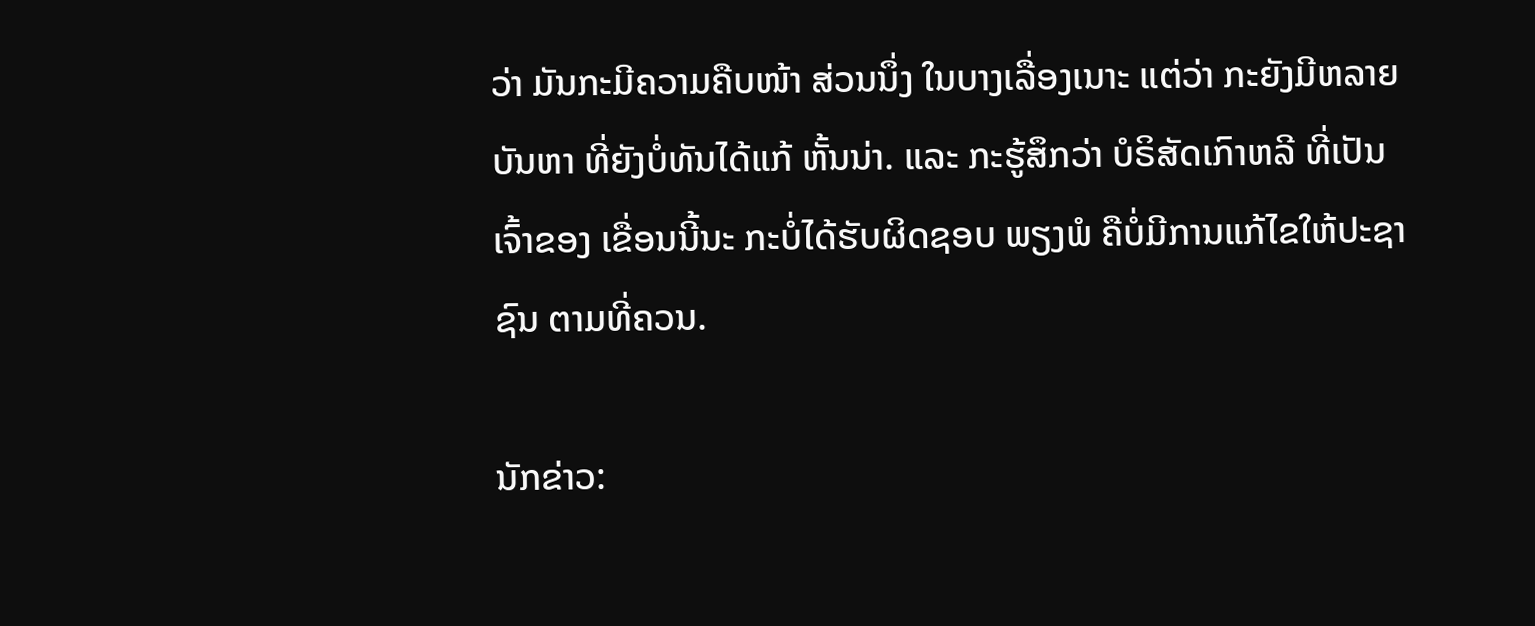ວ່າ ມັນກະມີຄວາມຄືບໜ້າ ສ່ວນນຶ່ງ ໃນບາງເລື່ອງເນາະ ແຕ່ວ່າ ກະຍັງມີຫລາຍບັນຫາ ທີ່ຍັງບໍ່ທັນໄດ້ແກ້ ຫັ້ນນ່າ. ແລະ ກະຮູ້ສຶກວ່າ ບໍຣິສັດເກົາຫລີ ທີ່ເປັນເຈົ້າຂອງ ເຂື່ອນນີ້ນະ ກະບໍ່ໄດ້ຮັບຜິດຊອບ ພຽງພໍ ຄືບໍ່ມີການແກ້ໄຂໃຫ້ປະຊາຊົນ ຕາມທີ່ຄວນ.

ນັກຂ່າວ: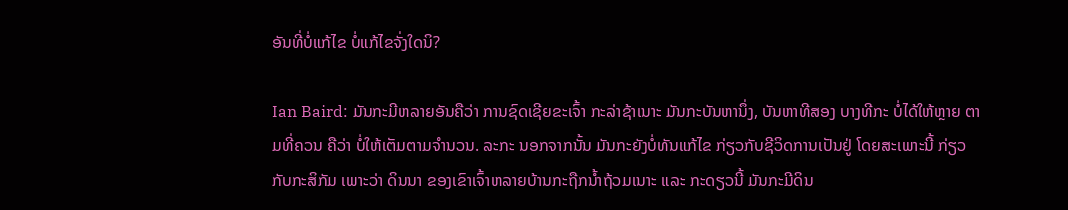ອັນທີ່ບໍ່ແກ້ໄຂ ບໍ່ແກ້ໄຂຈັ່ງໃດນິ?

Ian Baird: ມັນກະມີຫລາຍອັນຄືວ່າ ການຊົດເຊີຍຂະເຈົ້າ ກະລ່າຊ້າເນາະ ມັນກະບັນຫານຶ່ງ, ບັນຫາທີສອງ ບາງທີກະ ບໍ່ໄດ້ໃຫ້ຫຼາຍ ຕາມທີ່ຄວນ ຄືວ່າ ບໍ່ໃຫ້ເຕັມຕາມຈຳນວນ. ລະກະ ນອກຈາກນັ້ນ ມັນກະຍັງບໍ່ທັນແກ້ໄຂ ກ່ຽວກັບຊີວິດການເປັນຢູ່ ໂດຍສະເພາະນີ້ ກ່ຽວກັບກະສິກັມ ເພາະວ່າ ດິນນາ ຂອງເຂົາເຈົ້າຫລາຍບ້ານກະຖືກນ້ຳຖ້ວມເນາະ ແລະ ກະດຽວນີ້ ມັນກະມີດິນ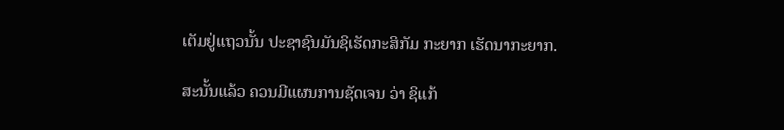ເຕັມຢູ່ແຖວນັ້ນ ປະຊາຊົນມັນຊິເຮັດກະສິກັມ ກະຍາກ ເຮັດນາກະຍາກ.

ສະນັ້ນແລ້ວ ຄວນມີແຜນການຊັດເຈນ ວ່າ ຊິແກ້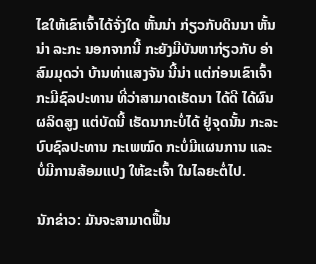ໄຂໃຫ້ເຂົາເຈົ້າໄດ້ຈັ່ງໃດ ຫັ້ນນ່າ ກ່ຽວກັບດິນນາ ຫັ້ນນ່າ ລະກະ ນອກຈາກນີ້ ກະຍັງມີບັນຫາກ່ຽວກັບ ອ່າ ສົມມຸດວ່າ ບ້ານທ່າແສງຈັນ ນີ້ນ່າ ແຕ່ກ່ອນເຂົາເຈົ້າ ກະມີຊົລປະທານ ທີ່ວ່າສາມາດເຮັດນາ ໄດ້ດີ ໄດ້ຜົນຜລິດສູງ ແຕ່ບັດນີ້ ເຮັດນາກະບໍ່ໄດ້ ຢູ່ຈຸດນັ້ນ ກະລະບົບຊົລປະທານ ກະເພໝົດ ກະບໍ່ມີແຜນການ ແລະ ບໍ່ມີການສ້ອມແປງ ໃຫ້ຂະເຈົ້າ ໃນໄລຍະຕໍ່ໄປ.

ນັກຂ່າວ: ມັນຈະສາມາດຟື້ນ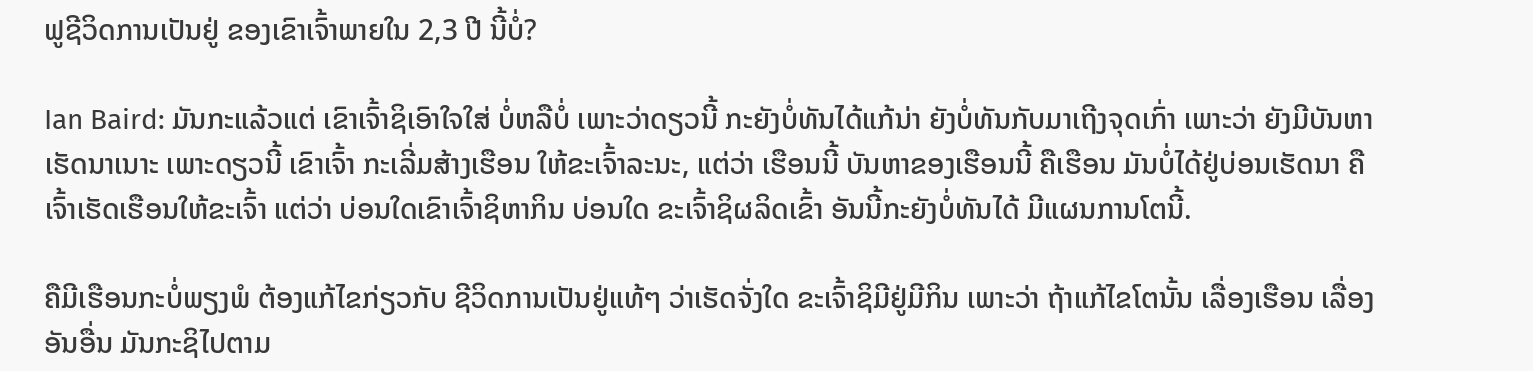ຟູຊີວິດການເປັນຢູ່ ຂອງເຂົາເຈົ້າພາຍໃນ 2,3 ປີ ນີ້ບໍ່?

Ian Baird: ມັນກະແລ້ວແຕ່ ເຂົາເຈົ້າຊິເອົາໃຈໃສ່ ບໍ່ຫລືບໍ່ ເພາະວ່າດຽວນີ້ ກະຍັງບໍ່ທັນໄດ້ແກ້ນ່າ ຍັງບໍ່ທັນກັບມາເຖີງຈຸດເກົ່າ ເພາະວ່າ ຍັງມີບັນຫາເຮັດນາເນາະ ເພາະດຽວນີ້ ເຂົາເຈົ້າ ກະເລີ່ມສ້າງເຮືອນ ໃຫ້ຂະເຈົ້າລະນະ, ແຕ່ວ່າ ເຮືອນນີ້ ບັນຫາຂອງເຮືອນນີ້ ຄືເຮືອນ ມັນບໍ່ໄດ້ຢູ່ບ່ອນເຮັດນາ ຄືເຈົ້າເຮັດເຮືອນໃຫ້ຂະເຈົ້າ ແຕ່ວ່າ ບ່ອນໃດເຂົາເຈົ້າຊິຫາກິນ ບ່ອນໃດ ຂະເຈົ້າຊິຜລິດເຂົ້າ ອັນນີ້ກະຍັງບໍ່ທັນໄດ້ ມີແຜນການໂຕນີ້.

ຄືມີເຮືອນກະບໍ່ພຽງພໍ ຕ້ອງແກ້ໄຂກ່ຽວກັບ ຊີວິດການເປັນຢູ່ແທ້ໆ ວ່າເຮັດຈັ່ງໃດ ຂະເຈົ້າຊິມີຢູ່ມີກິນ ເພາະວ່າ ຖ້າແກ້ໄຂໂຕນັ້ນ ເລື່ອງເຮືອນ ເລື່ອງອັນອື່ນ ມັນກະຊິໄປຕາມ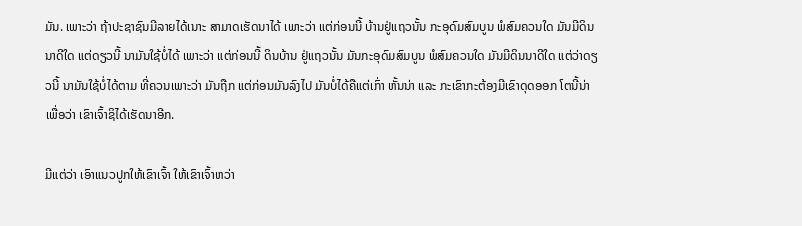ມັນ. ເພາະວ່າ ຖ້າປະຊາຊົນມີລາຍໄດ້ເນາະ ສາມາດເຮັດນາໄດ້ ເພາະວ່າ ແຕ່ກ່ອນນີ້ ບ້ານຢູ່ແຖວນັ້ນ ກະອຸດົມສົມບູນ ພໍສົມຄວນໃດ ມັນມີດິນນາດີໃດ ແຕ່ດຽວນີ້ ນາມັນໃຊ້ບໍ່ໄດ້ ເພາະວ່າ ແຕ່ກ່ອນນີ້ ດິນບ້ານ ຢູ່ແຖວນັ້ນ ມັນກະອຸດົມສົມບູນ ພໍສົມຄວນໃດ ມັນມີດິນນາດີໃດ ແຕ່ວ່າດຽວນີ້ ນາມັນໃຊ້ບໍ່ໄດ້ຕາມ ທີ່ຄວນເພາະວ່າ ມັນຖືກ ແຕ່ກ່ອນມັນລົງໄປ ມັນບໍ່ໄດ້ຄືແຕ່ເກົ່າ ຫັ້ນນ່າ ແລະ ກະເຂົາກະຕ້ອງມີເຂົາດຸດອອກ ໂຕນີ້ນ່າ ເພື່ອວ່າ ເຂົາເຈົ້າຊິໄດ້ເຮັດນາອີກ.

ມີແຕ່ວ່າ ເອົາແນວປູກໃຫ້ເຂົາເຈົ້າ ໃຫ້ເຂົາເຈົ້າຫວ່າ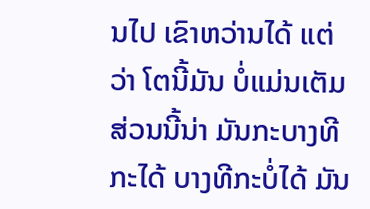ນໄປ ເຂົາຫວ່ານໄດ້ ແຕ່ວ່າ ໂຕນີ້ມັນ ບໍ່ແມ່ນເຕັມສ່ວນນີ້ນ່າ ມັນກະບາງທີກະໄດ້ ບາງທີກະບໍ່ໄດ້ ມັນ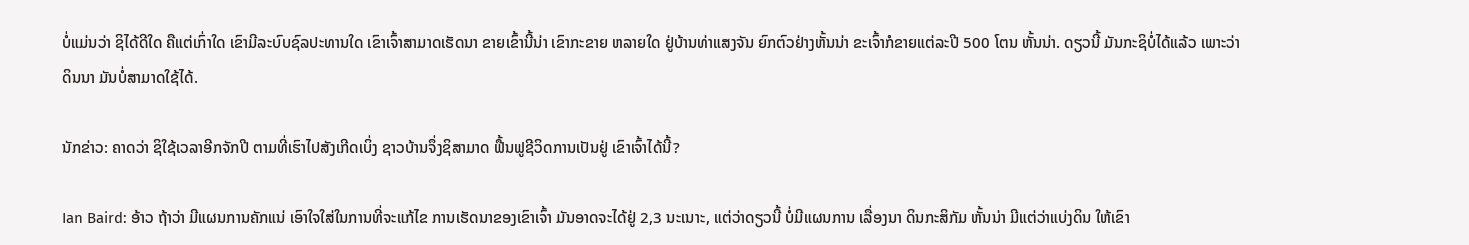ບໍ່ແມ່ນວ່າ ຊິໄດ້ດີໃດ ຄືແຕ່ເກົ່າໃດ ເຂົາມີລະບົບຊົລປະທານໃດ ເຂົາເຈົ້າສາມາດເຮັດນາ ຂາຍເຂົ້ານີ້ນ່າ ເຂົາກະຂາຍ ຫລາຍໃດ ຢູ່ບ້ານທ່າແສງຈັນ ຍົກຕົວຢ່າງຫັ້ນນ່າ ຂະເຈົ້າກໍຂາຍແຕ່ລະປີ 500 ໂຕນ ຫັ້ນນ່າ. ດຽວນີ້ ມັນກະຊິບໍ່ໄດ້ແລ້ວ ເພາະວ່າ ດິນນາ ມັນບໍ່ສາມາດໃຊ້ໄດ້.

ນັກຂ່າວ: ຄາດວ່າ ຊິໃຊ້ເວລາອີກຈັກປີ ຕາມທີ່ເຮົາໄປສັງເກີດເບິ່ງ ຊາວບ້ານຈຶ່ງຊິສາມາດ ຟື້ນຟູຊີວິດການເປັນຢູ່ ເຂົາເຈົ້າໄດ້ນີ້?

Ian Baird: ອ້າວ ຖ້າວ່າ ມີແຜນການຄັກແນ່ ເອົາໃຈໃສ່ໃນການທີ່ຈະແກ້ໄຂ ການເຮັດນາຂອງເຂົາເຈົ້າ ມັນອາດຈະໄດ້ຢູ່ 2,3 ນະເນາະ, ແຕ່ວ່າດຽວນີ້ ບໍ່ມີແຜນການ ເລື່ອງນາ ດິນກະສິກັມ ຫັ້ນນ່າ ມີແຕ່ວ່າແບ່ງດິນ ໃຫ້ເຂົາ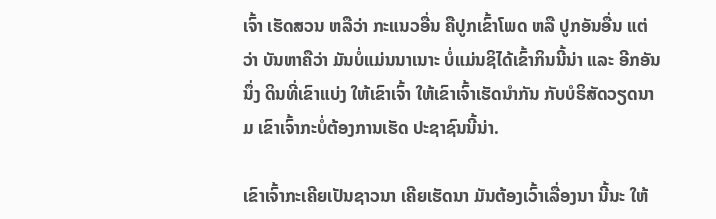ເຈົ້າ ເຮັດສວນ ຫລືວ່າ ກະແນວອື່ນ ຄືປູກເຂົ້າໂພດ ຫລື ປູກອັນອື່ນ ແຕ່ວ່າ ບັນຫາຄືວ່າ ມັນບໍ່ແມ່ນນາເນາະ ບໍ່ແມ່ນຊິໄດ້ເຂົ້າກິນນີ້ນ່າ ແລະ ອີກອັນນຶ່ງ ດິນທີ່ເຂົາແບ່ງ ໃຫ້ເຂົາເຈົ້າ ໃຫ້ເຂົາເຈົ້າເຮັດນຳກັນ ກັບບໍຣິສັດວຽດນາມ ເຂົາເຈົ້າກະບໍ່ຕ້ອງການເຮັດ ປະຊາຊົນນີ້ນ່າ.

ເຂົາເຈົ້າກະເຄີຍເປັນຊາວນາ ເຄີຍເຮັດນາ ມັນຕ້ອງເວົ້າເລື່ອງນາ ນີ້ນະ ໃຫ້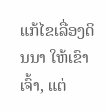ແກ້ໄຂເລື່ອງດິນນາ ໃຫ້ເຂົາເຈົ້າ, ແຕ່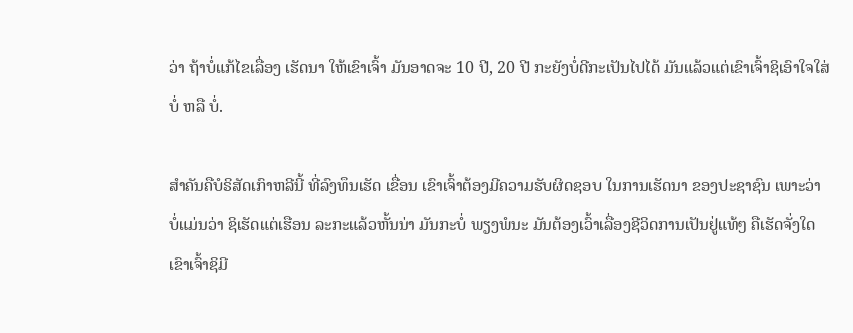ວ່າ ຖ້າບໍ່ແກ້ໄຂເລື່ອງ ເຮັດນາ ໃຫ້ເຂົາເຈົ້າ ມັນອາດຈະ 10 ປີ, 20 ປີ ກະຍັງບໍ່ດີກະເປັນໄປໄດ້ ມັນແລ້ວແຕ່ເຂົາເຈົ້າຊິເອົາໃຈໃສ່ບໍ່ ຫລື ບໍ່.

ສຳຄັນຄືບໍຣິສັດເກົາຫລີນີ້ ທີ່ລົງທຶນເຮັດ ເຂື່ອນ ເຂົາເຈົ້າຕ້ອງມີຄວາມຮັບຜິດຊອບ ໃນການເຮັດນາ ຂອງປະຊາຊົນ ເພາະວ່າ ບໍ່ແມ່ນວ່າ ຊິເຮັດແຕ່ເຮືອນ ລະກະແລ້ວຫັ້ນນ່າ ມັນກະບໍ່ ພຽງພໍນະ ມັນຕ້ອງເວົ້າເລື່ອງຊີວິດການເປັນຢູ່ແທ້ໆ ຄືເຮັດຈັ່ງໃດ ເຂົາເຈົ້າຊິມີ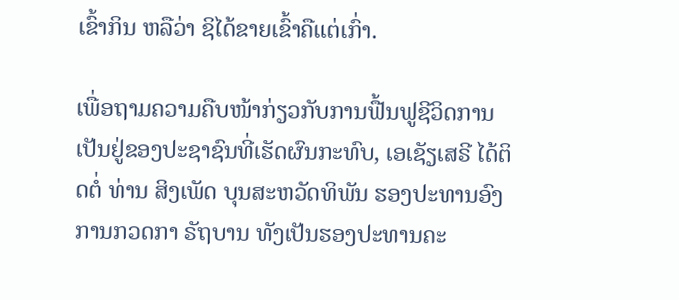ເຂົ້າກິນ ຫລືວ່າ ຊິໄດ້ຂາຍເຂົ້າຄືແຕ່ເກົ່າ.

ເພື່ອຖາມຄວາມຄືບໜ້າກ່ຽວກັບການຟື້ນຟູຊີວິດການ ເປັນຢູ່ຂອງປະຊາຊົນທີ່ເຮັດຜົນກະທົບ, ເອເຊັຽເສຣີ ໄດ້ຕິດຕໍ່ ທ່ານ ສິງເພັດ ບຸນສະຫວັດທິພັນ ຮອງປະທານອົງການກວດກາ ຣັຖບານ ທັງເປັນຮອງປະທານຄະ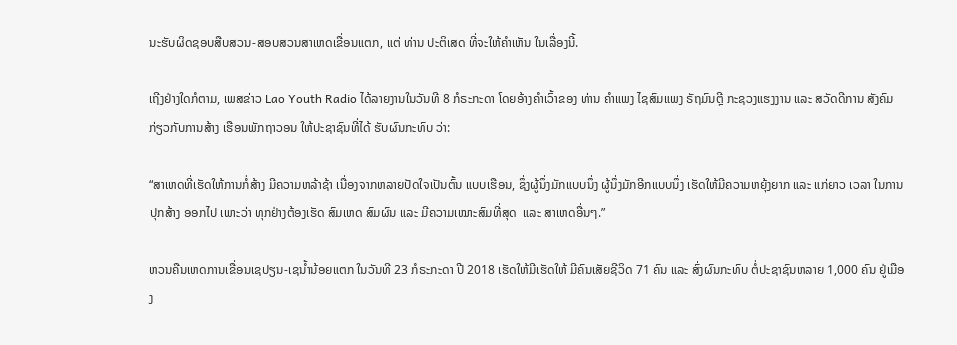ນະຮັບຜິດຊອບສືບສວນ-ສອບສວນສາເຫດເຂື່ອນແຕກ, ແຕ່ ທ່ານ ປະຕິເສດ ທີ່ຈະໃຫ້ຄຳເຫັນ ໃນເລື່ອງນີ້.

ເຖີງຢ່າງໃດກໍຕາມ, ເພສຂ່າວ Lao Youth Radio ໄດ້ລາຍງານໃນວັນທີ 8 ກໍຣະກະດາ ໂດຍອ້າງຄຳເວົ້າຂອງ ທ່ານ ຄຳແພງ ໄຊສົມແພງ ຣັຖມົນຕຼີ ກະຊວງແຮງງານ ແລະ ສວັດດີການ ສັງຄົມ ກ່ຽວກັບການສ້າງ ເຮືອນພັກຖາວອນ ໃຫ້ປະຊາຊົນທີ່ໄດ້ ຮັບຜົນກະທົບ ວ່າ:

“ສາເຫດທີ່ເຮັດໃຫ້ການກໍ່ສ້າງ ມີຄວາມຫລ້າຊ້າ ເນື່ອງຈາກຫລາຍປັດໃຈເປັນຕົ້ນ ແບບເຮືອນ, ຊຶ່ງຜູ້ນຶ່ງມັກແບບນຶ່ງ ຜູ້ນຶ່ງມັກອີກແບບນຶ່ງ ເຮັດໃຫ້ມີຄວາມຫຍຸ້ງຍາກ ແລະ ແກ່ຍາວ ເວລາ ໃນການປຸກສ້າງ ອອກໄປ ເພາະວ່າ ທຸກຢ່າງຕ້ອງເຮັດ ສົມເຫດ ສົມຜົນ ແລະ ມີຄວາມເໝາະສົມທີ່ສຸດ  ແລະ ສາເຫດອື່ນໆ.”

ຫວນຄືນເຫດການເຂື່ອນເຊປຽນ-ເຊນ້ຳນ້ອຍແຕກ ໃນວັນທີ 23 ກໍຣະກະດາ ປີ 2018 ເຮັດໃຫ້ມີເຮັດໃຫ້ ມີຄົນເສັຍຊີວິດ 71 ຄົນ ແລະ ສົ່ງຜົນກະທົບ ຕໍ່ປະຊາຊົນຫລາຍ 1,000 ຄົນ ຢູ່ເມືອງ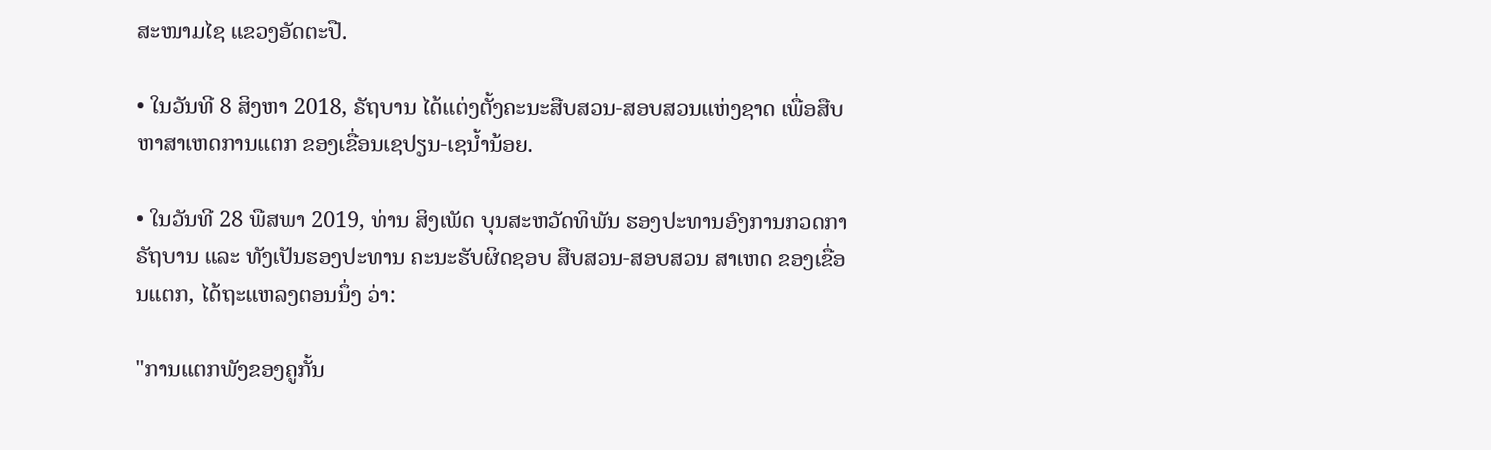ສະໜາມໄຊ ແຂວງອັດຕະປື.

• ໃນວັນທີ 8 ສິງຫາ 2018, ຣັຖບານ ໄດ້ແຕ່ງຕັ້ງຄະນະສືບສວນ-ສອບສວນແຫ່ງຊາດ ເພື່ອສືບຫາສາເຫດການແຕກ ຂອງເຂື່ອນເຊປຽນ-ເຊນ້ຳນ້ອຍ.

• ໃນວັນທີ 28 ພືສພາ 2019, ທ່ານ ສິງເພັດ ບຸນສະຫວັດທິພັນ ຮອງປະທານອົງການກວດກາຣັຖບານ ແລະ ທັງເປັນຮອງປະທານ ຄະນະຮັບຜິດຊອບ ສືບສວນ-ສອບສວນ ສາເຫດ ຂອງເຂື່ອນແຕກ, ໄດ້ຖະແຫລງຕອນນຶ່ງ ວ່າ:

"ການແຕກພັງຂອງຄູກັ້ນ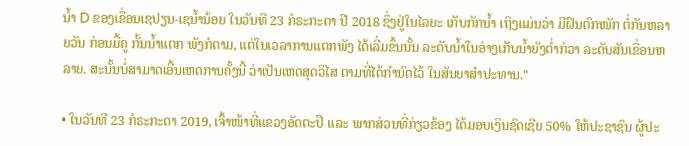ນ້ຳ D ຂອງເຂື່ອນເຊປຽນ-ເຊນ້ຳນ້ອຍ ໃນວັນທີ 23 ກໍຣະກະດາ ປີ 2018 ຊຶ່ງຢູ່ໃນໄລຍະ ເກັບກັກນ້ຳ ເຖິງແມ່ນວ່າ ມີຝົນຕົກໜັກ ຕໍ່ກັນຫລາຍວັນ ກ່ອນມື້ຄູ ກັ້ນນ້ຳແຕກ ພັງກໍຕາມ, ແຕ່ໃນເວລາການແຕກພັງ ໄດ້ເລີ່ມຂຶ້ນນັ້ນ ລະດັບນ້ຳໃນອ່າງເກັບນ້ຳຍັງຕໍ່າກ່ວາ ລະດັບສັນເຂື່ອນຫລາຍ. ສະນັ້ນບໍ່ສາມາດເອີ້ນເຫດການຄັ້ງນີ້ ວ່າເປັນເຫດສຸດວິໄສ ຕາມທີ່ໄດ້ກຳນົດໄວ້ ໃນສັນຍາສຳປະທານ."

• ໃນວັນທີ 23 ກໍຣະກະດາ 2019, ເຈົ້າໜ້າທີ່ແຂວງອັດຕະປື ແລະ ພາກສ່ວນທີ່ກ່ຽວຂ້ອງ ໄດ້ມອບເງິນຊົດເຊີຍ 50% ໃຫ້ປະຊາຊົນ ຜູ້ປະ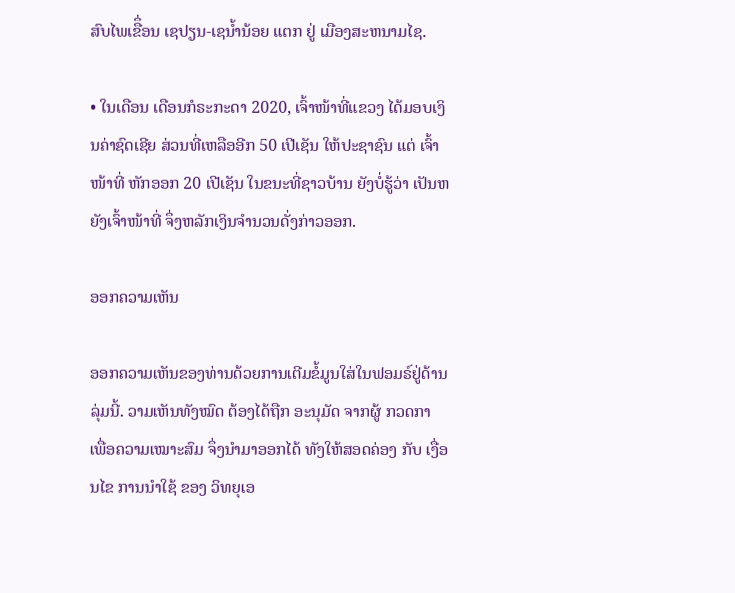ສົບໄພເຂືຶ່ອນ ເຊປຽນ-ເຊນ້ຳນ້ອຍ ແຕກ ຢູ່ ເມືອງສະຫນາມໄຊ.

• ໃນເດືອນ ເດືອນກໍຣະກະດາ 2020, ເຈົ້າໜ້າທີ່ແຂວງ ໄດ້ມອບເງິນຄ່າຊົດເຊີຍ ສ່ວນທີ່ເຫລືອອີກ 50 ເປີເຊັນ ໃຫ້ປະຊາຊົນ ແຕ່ ເຈົ້າໜ້າທີ່ ຫັກອອກ 20 ເປີເຊັນ ໃນຂນະທີ່ຊາວບ້ານ ຍັງບໍ່ຮູ້ວ່າ ເປັນຫຍັງເຈົ້າໜ້າທີ່ ຈຶ່ງຫລັກເງິນຈຳນວນດັ່ງກ່າວອອກ.

ອອກຄວາມເຫັນ

ອອກຄວາມເຫັນຂອງທ່ານດ້ວຍການເຕີມຂໍ້ມູນໃສ່ໃນຟອມຣ໌ຢູ່ດ້ານລຸ່ມນີ້. ວາມເຫັນທັງໝົດ ຕ້ອງໄດ້ຖືກ ອະນຸມັດ ຈາກຜູ້ ກວດກາ ເພື່ອຄວາມເໝາະສົມ ຈຶ່ງນໍາມາອອກໄດ້ ທັງໃຫ້ສອດຄ່ອງ ກັບ ເງື່ອນໄຂ ການນຳໃຊ້ ຂອງ ວິທຍຸເອ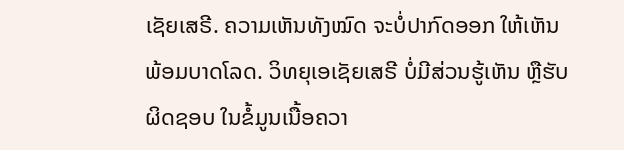ເຊັຍເສຣີ. ຄວາມເຫັນທັງໝົດ ຈະບໍ່ປາກົດອອກ ໃຫ້ເຫັນພ້ອມບາດໂລດ. ວິທຍຸເອເຊັຍເສຣີ ບໍ່ມີສ່ວນຮູ້ເຫັນ ຫຼືຮັບຜິດຊອບ ໃນຂໍ້ມູນເນື້ອຄວາ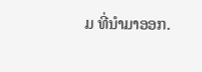ມ ທີ່ນໍາມາອອກ.